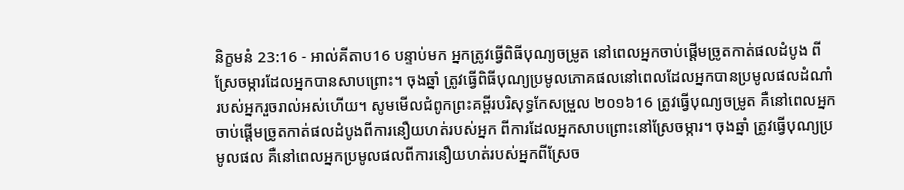និក្ខមនំ 23:16 - អាល់គីតាប16 បន្ទាប់មក អ្នកត្រូវធ្វើពិធីបុណ្យចម្រូត នៅពេលអ្នកចាប់ផ្តើមច្រូតកាត់ផលដំបូង ពីស្រែចម្ការដែលអ្នកបានសាបព្រោះ។ ចុងឆ្នាំ ត្រូវធ្វើពិធីបុណ្យប្រមូលភោគផលនៅពេលដែលអ្នកបានប្រមូលផលដំណាំរបស់អ្នករួចរាល់អស់ហើយ។ សូមមើលជំពូកព្រះគម្ពីរបរិសុទ្ធកែសម្រួល ២០១៦16 ត្រូវធ្វើបុណ្យចម្រូត គឺនៅពេលអ្នកចាប់ផ្ដើមច្រូតកាត់ផលដំបូងពីការនឿយហត់របស់អ្នក ពីការដែលអ្នកសាបព្រោះនៅស្រែចម្ការ។ ចុងឆ្នាំ ត្រូវធ្វើបុណ្យប្រមូលផល គឺនៅពេលអ្នកប្រមូលផលពីការនឿយហត់របស់អ្នកពីស្រែច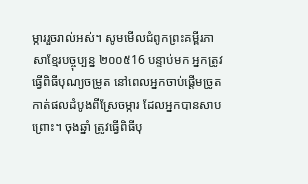ម្ការរួចរាល់អស់។ សូមមើលជំពូកព្រះគម្ពីរភាសាខ្មែរបច្ចុប្បន្ន ២០០៥16 បន្ទាប់មក អ្នកត្រូវធ្វើពិធីបុណ្យចម្រូត នៅពេលអ្នកចាប់ផ្ដើមច្រូតកាត់ផលដំបូងពីស្រែចម្ការ ដែលអ្នកបានសាបព្រោះ។ ចុងឆ្នាំ ត្រូវធ្វើពិធីបុ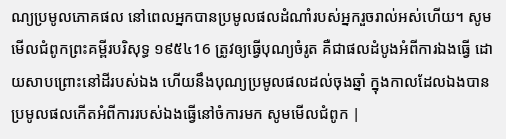ណ្យប្រមូលភោគផល នៅពេលអ្នកបានប្រមូលផលដំណាំរបស់អ្នករួចរាល់អស់ហើយ។ សូមមើលជំពូកព្រះគម្ពីរបរិសុទ្ធ ១៩៥៤16 ត្រូវឲ្យធ្វើបុណ្យចំរូត គឺជាផលដំបូងអំពីការឯងធ្វើ ដោយសាបព្រោះនៅដីរបស់ឯង ហើយនឹងបុណ្យប្រមូលផលដល់ចុងឆ្នាំ ក្នុងកាលដែលឯងបានប្រមូលផលកើតអំពីការរបស់ឯងធ្វើនៅចំការមក សូមមើលជំពូក |